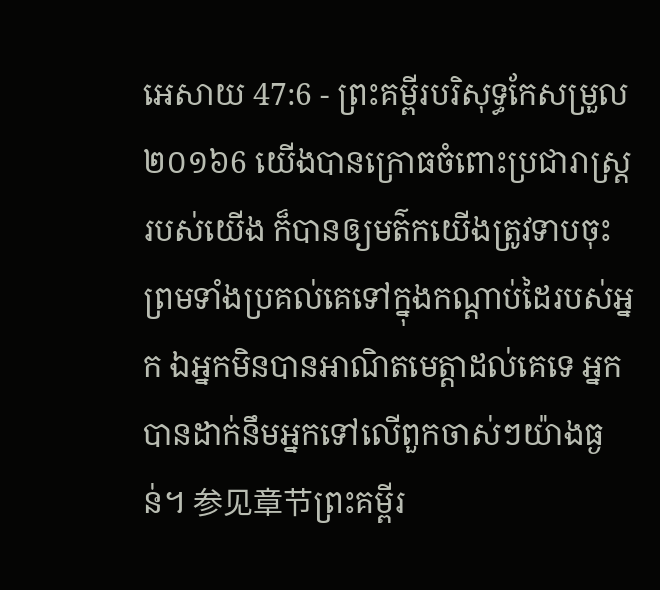អេសាយ 47:6 - ព្រះគម្ពីរបរិសុទ្ធកែសម្រួល ២០១៦6 យើងបានក្រោធចំពោះប្រជារាស្ត្ររបស់យើង ក៏បានឲ្យមត៌កយើងត្រូវទាបចុះ ព្រមទាំងប្រគល់គេទៅក្នុងកណ្ដាប់ដៃរបស់អ្នក ឯអ្នកមិនបានអាណិតមេត្តាដល់គេទេ អ្នកបានដាក់នឹមអ្នកទៅលើពួកចាស់ៗយ៉ាងធ្ងន់។ 参见章节ព្រះគម្ពីរ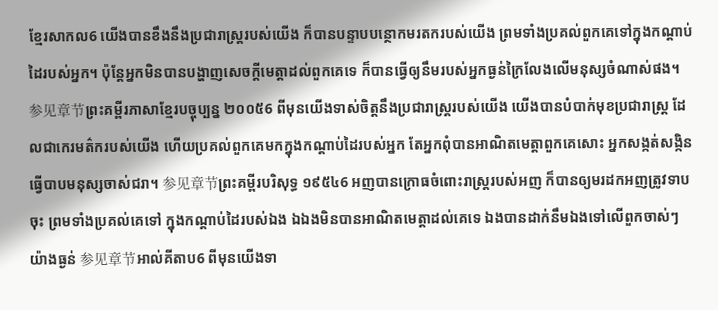ខ្មែរសាកល6 យើងបានខឹងនឹងប្រជារាស្ត្ររបស់យើង ក៏បានបន្ទាបបន្ថោកមរតករបស់យើង ព្រមទាំងប្រគល់ពួកគេទៅក្នុងកណ្ដាប់ដៃរបស់អ្នក។ ប៉ុន្តែអ្នកមិនបានបង្ហាញសេចក្ដីមេត្តាដល់ពួកគេទេ ក៏បានធ្វើឲ្យនឹមរបស់អ្នកធ្ងន់ក្រៃលែងលើមនុស្សចំណាស់ផង។ 参见章节ព្រះគម្ពីរភាសាខ្មែរបច្ចុប្បន្ន ២០០៥6 ពីមុនយើងទាស់ចិត្តនឹងប្រជារាស្ត្ររបស់យើង យើងបានបំបាក់មុខប្រជារាស្ត្រ ដែលជាកេរមត៌ករបស់យើង ហើយប្រគល់ពួកគេមកក្នុងកណ្ដាប់ដៃរបស់អ្នក តែអ្នកពុំបានអាណិតមេត្តាពួកគេសោះ អ្នកសង្កត់សង្កិនធ្វើបាបមនុស្សចាស់ជរា។ 参见章节ព្រះគម្ពីរបរិសុទ្ធ ១៩៥៤6 អញបានក្រោធចំពោះរាស្ត្ររបស់អញ ក៏បានឲ្យមរដកអញត្រូវទាបចុះ ព្រមទាំងប្រគល់គេទៅ ក្នុងកណ្តាប់ដៃរបស់ឯង ឯឯងមិនបានអាណិតមេត្តាដល់គេទេ ឯងបានដាក់នឹមឯងទៅលើពួកចាស់ៗយ៉ាងធ្ងន់ 参见章节អាល់គីតាប6 ពីមុនយើងទា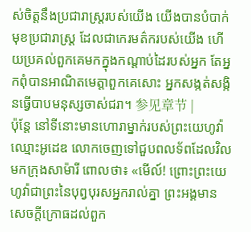ស់ចិត្តនឹងប្រជារាស្ត្ររបស់យើង យើងបានបំបាក់មុខប្រជារាស្ត្រ ដែលជាកេរមត៌ករបស់យើង ហើយប្រគល់ពួកគេមកក្នុងកណ្ដាប់ដៃរបស់អ្នក តែអ្នកពុំបានអាណិតមេត្តាពួកគេសោះ អ្នកសង្កត់សង្កិនធ្វើបាបមនុស្សចាស់ជរា។ 参见章节 |
ប៉ុន្តែ នៅទីនោះមានហោរាម្នាក់របស់ព្រះយេហូវ៉ា ឈ្មោះអូដេឌ លោកចេញទៅជួបពលទ័ពដែលវិលមកក្រុងសាម៉ារី ពោលថា៖ «មើល៍! ព្រោះព្រះយេហូវ៉ាជាព្រះនៃបុព្វបុរសអ្នករាល់គ្នា ព្រះអង្គមានសេចក្ដីក្រោធដល់ពួក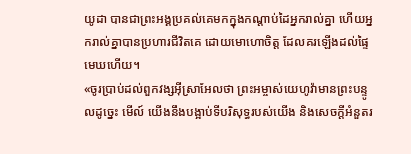យូដា បានជាព្រះអង្គប្រគល់គេមកក្នុងកណ្ដាប់ដៃអ្នករាល់គ្នា ហើយអ្នករាល់គ្នាបានប្រហារជីវិតគេ ដោយមោហោចិត្ត ដែលគរឡើងដល់ផ្ទៃមេឃហើយ។
«ចូរប្រាប់ដល់ពួកវង្សអ៊ីស្រាអែលថា ព្រះអម្ចាស់យេហូវ៉ាមានព្រះបន្ទូលដូច្នេះ មើល៍ យើងនឹងបង្អាប់ទីបរិសុទ្ធរបស់យើង និងសេចក្ដីអំនួតរ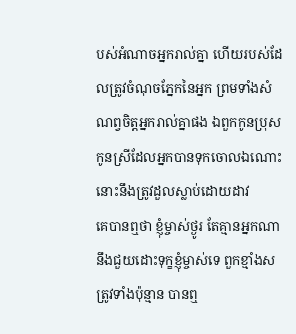បស់អំណាចអ្នករាល់គ្នា ហើយរបស់ដែលត្រូវចំណុចភ្នែកនៃអ្នក ព្រមទាំងសំណព្វចិត្តអ្នករាល់គ្នាផង ឯពួកកូនប្រុសកូនស្រីដែលអ្នកបានទុកចោលឯណោះ នោះនឹងត្រូវដួលស្លាប់ដោយដាវ
គេបានឮថា ខ្ញុំម្ចាស់ថ្ងូរ តែគ្មានអ្នកណានឹងជួយដោះទុក្ខខ្ញុំម្ចាស់ទេ ពួកខ្មាំងសត្រូវទាំងប៉ុន្មាន បានឮ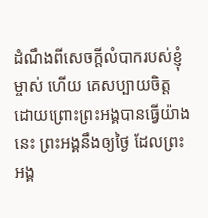ដំណឹងពីសេចក្ដីលំបាករបស់ខ្ញុំម្ចាស់ ហើយ គេសប្បាយចិត្ត ដោយព្រោះព្រះអង្គបានធ្វើយ៉ាងនេះ ព្រះអង្គនឹងឲ្យថ្ងៃ ដែលព្រះអង្គ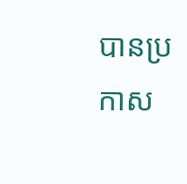បានប្រកាស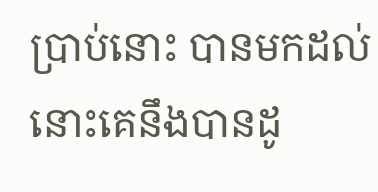ប្រាប់នោះ បានមកដល់ នោះគេនឹងបានដូ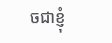ចជាខ្ញុំ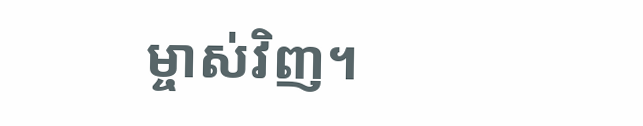ម្ចាស់វិញ។